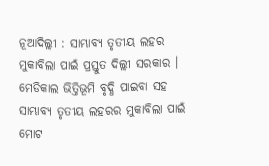ନୂଆଦିଲ୍ଲୀ : ସାମ୍ଭାବ୍ୟ ତୃତୀୟ ଲହର ମୁକାବିଲା ପାଇଁ ପ୍ରସ୍ତୁତ ଦିଲ୍ଲୀ ସରକାର । ମେଡିକାଲ ଭିତ୍ତିଭୂମି ବୃଦ୍ଧି ପାଇବା ସହ ସାମ୍ଭାବ୍ୟ ତୃତୀୟ ଲହରର ମୁକାବିଲା ପାଇଁ ମୋଟ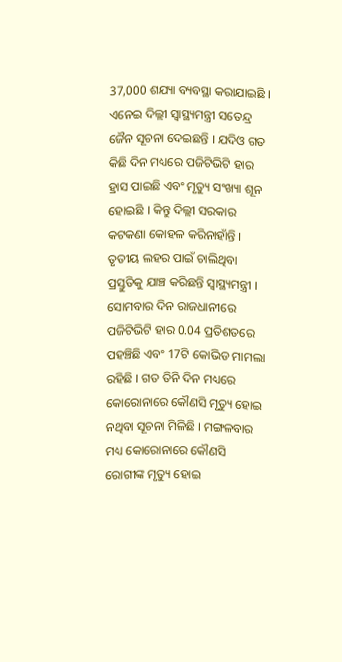37,000 ଶଯ୍ୟା ବ୍ୟବସ୍ଥା କରାଯାଇଛି । ଏନେଇ ଦିଲ୍ଲୀ ସ୍ୱାସ୍ଥ୍ୟମନ୍ତ୍ରୀ ସତେନ୍ଦ୍ର ଜୈନ ସୂଚନା ଦେଇଛନ୍ତି । ଯଦିଓ ଗତ କିଛି ଦିନ ମଧ୍ୟରେ ପଜିଟିଭିଟି ହାର ହ୍ରାସ ପାଇଛି ଏବଂ ମୃତ୍ୟୁ ସଂଖ୍ୟା ଶୂନ ହୋଇଛି । କିନ୍ତୁ ଦିଲ୍ଲୀ ସରକାର କଟକଣା କୋହଳ କରିନାହାଁନ୍ତି । ତୃତୀୟ ଲହର ପାଇଁ ଚାଲିଥିବା ପ୍ରସ୍ତୁତିକୁ ଯାଞ୍ଚ କରିଛନ୍ତି ସ୍ବାସ୍ଥ୍ୟମନ୍ତ୍ରୀ ।
ସୋମବାର ଦିନ ରାଜଧାନୀରେ ପଜିଟିଭିଟି ହାର 0.04 ପ୍ରତିଶତରେ ପହଞ୍ଚିଛି ଏବଂ 17ଟି କୋଭିଡ ମାମଲା ରହିଛି । ଗତ ତିନି ଦିନ ମଧ୍ୟରେ କୋରୋନାରେ କୌଣସି ମୃତ୍ୟୁ ହୋଇ ନଥିବା ସୂଚନା ମିଳିଛି । ମଙ୍ଗଳବାର ମଧ୍ୟ କୋରୋନାରେ କୌଣସି ରୋଗୀଙ୍କ ମୃତ୍ୟୁ ହୋଇ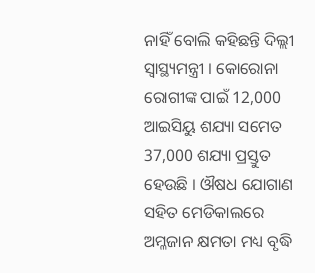ନାହିଁ ବୋଲି କହିଛନ୍ତି ଦିଲ୍ଲୀ ସ୍ବାସ୍ଥ୍ୟମନ୍ତ୍ରୀ । କୋରୋନା ରୋଗୀଙ୍କ ପାଇଁ 12,000 ଆଇସିୟୁ ଶଯ୍ୟା ସମେତ 37,000 ଶଯ୍ୟା ପ୍ରସ୍ତୁତ ହେଉଛି । ଔଷଧ ଯୋଗାଣ ସହିତ ମେଡିକାଲରେ ଅମ୍ଳଜାନ କ୍ଷମତା ମଧ୍ୟ ବୃଦ୍ଧି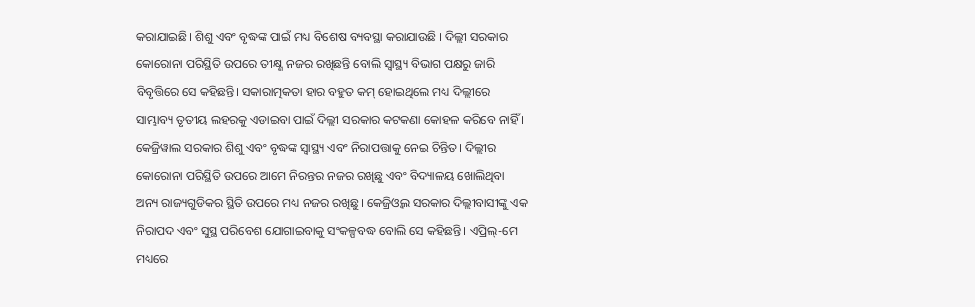କରାଯାଇଛି। ଶିଶୁ ଏବଂ ବୃଦ୍ଧଙ୍କ ପାଇଁ ମଧ୍ୟ ବିଶେଷ ବ୍ୟବସ୍ଥା କରାଯାଉଛି । ଦିଲ୍ଲୀ ସରକାର କୋରୋନା ପରିସ୍ଥିତି ଉପରେ ତୀକ୍ଷ୍ଣ ନଜର ରଖିଛନ୍ତି ବୋଲି ସ୍ୱାସ୍ଥ୍ୟ ବିଭାଗ ପକ୍ଷରୁ ଜାରି ବିବୃତ୍ତିରେ ସେ କହିଛନ୍ତି। ସକାରାତ୍ମକତା ହାର ବହୁତ କମ୍ ହୋଇଥିଲେ ମଧ୍ୟ ଦିଲ୍ଲୀରେ ସାମ୍ଭାବ୍ୟ ତୃତୀୟ ଲହରକୁ ଏଡାଇବା ପାଇଁ ଦିଲ୍ଲୀ ସରକାର କଟକଣା କୋହଳ କରିବେ ନାହିଁ ।
କେଜ୍ରିୱାଲ ସରକାର ଶିଶୁ ଏବଂ ବୃଦ୍ଧଙ୍କ ସ୍ୱାସ୍ଥ୍ୟ ଏବଂ ନିରାପତ୍ତାକୁ ନେଇ ଚିନ୍ତିତ। ଦିଲ୍ଲୀର କୋରୋନା ପରିସ୍ଥିତି ଉପରେ ଆମେ ନିରନ୍ତର ନଜର ରଖିଛୁ ଏବଂ ବିଦ୍ୟାଳୟ ଖୋଲିଥିବା ଅନ୍ୟ ରାଜ୍ୟଗୁଡିକର ସ୍ଥିତି ଉପରେ ମଧ୍ୟ ନଜର ରଖିଛୁ। କେଜ୍ରିଓ୍ବଲ ସରକାର ଦିଲ୍ଲୀବାସୀଙ୍କୁ ଏକ ନିରାପଦ ଏବଂ ସୁସ୍ଥ ପରିବେଶ ଯୋଗାଇବାକୁ ସଂକଳ୍ପବଦ୍ଧ ବୋଲି ସେ କହିଛନ୍ତି। ଏପ୍ରିଲ୍-ମେ ମଧ୍ୟରେ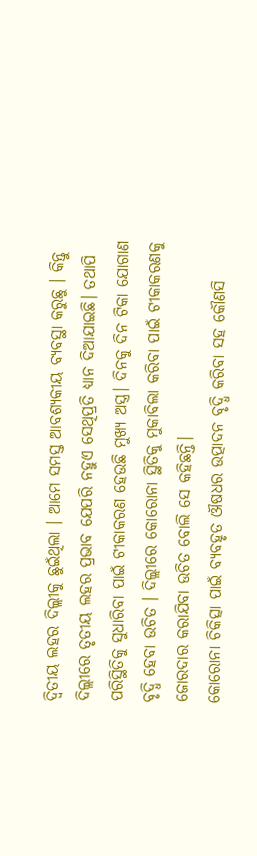ଦ୍ୱିତୀୟ ଲହର ଦିଲ୍ଲୀକୁ ଛୁଇଁଥିଲା । ଆମେ ସମସ୍ତ ଆବଶ୍ୟକୀୟ ବ୍ୟବସ୍ଥା କରୁଛୁ । କିନ୍ତୁ ଦିଲ୍ଲୀରେ ତୃତୀୟ ଲହର ପ୍ରଭାବ ଯେପରି ନହୁଏ ସେଥିପ୍ରତି ଧ୍ୟାନ ଦିଆଯାଇଛି। ତଥାପି ପରିସ୍ଥିତିକୁ ସୁଧାରିବା ପାଇଁ ଟୀକାକରଣ ହେଉଛି ମୁଖ୍ୟ ଅସ୍ତ୍ର। ଦିନକୁ ଦିନ ଟିକା ଯୋଗାଣ ବୃଦ୍ଧି ହେବା ଉଚିତ । ଦିଲ୍ଲୀରେ କୋରୋନା ସ୍ଥିତିକୁ ମୁକାବିଲା କରିବା ପାଇଁ ଟୀକାକରଣକୁ ଜୋରଦାର କରାଯିବା ଉଚିତ ବୋଲି ସେ କହିଛନ୍ତି।
କୋରୋନା ଚିକିତ୍ସା ପାଇଁ ବ୍ୟବହୃତ ଔଷଧର ଉତ୍ପାଦନ ବୃଦ୍ଧି କରିବା ସହ କୌଣସି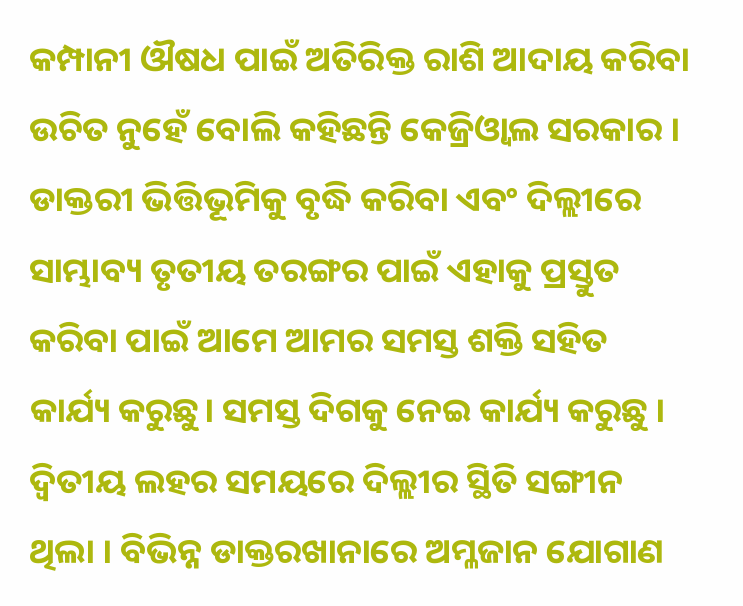କମ୍ପାନୀ ଔଷଧ ପାଇଁ ଅତିରିକ୍ତ ରାଶି ଆଦାୟ କରିବା ଉଚିତ ନୁହେଁ ବୋଲି କହିଛନ୍ତି କେଜ୍ରିଓ୍ବାଲ ସରକାର । ଡାକ୍ତରୀ ଭିତ୍ତିଭୂମିକୁ ବୃଦ୍ଧି କରିବା ଏବଂ ଦିଲ୍ଲୀରେ ସାମ୍ଭାବ୍ୟ ତୃତୀୟ ତରଙ୍ଗର ପାଇଁ ଏହାକୁ ପ୍ରସ୍ତୁତ କରିବା ପାଇଁ ଆମେ ଆମର ସମସ୍ତ ଶକ୍ତି ସହିତ କାର୍ଯ୍ୟ କରୁଛୁ। ସମସ୍ତ ଦିଗକୁ ନେଇ କାର୍ଯ୍ୟ କରୁଛୁ । ଦ୍ବିତୀୟ ଲହର ସମୟରେ ଦିଲ୍ଲୀର ସ୍ଥିତି ସଙ୍ଗୀନ ଥିଲା । ବିଭିନ୍ନ ଡାକ୍ତରଖାନାରେ ଅମ୍ଳଜାନ ଯୋଗାଣ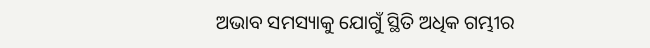ଅଭାବ ସମସ୍ୟାକୁ ଯୋଗୁଁ ସ୍ଥିତି ଅଧିକ ଗମ୍ଭୀର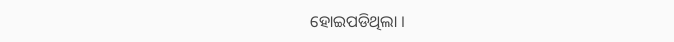ହୋଇପଡିଥିଲା ।